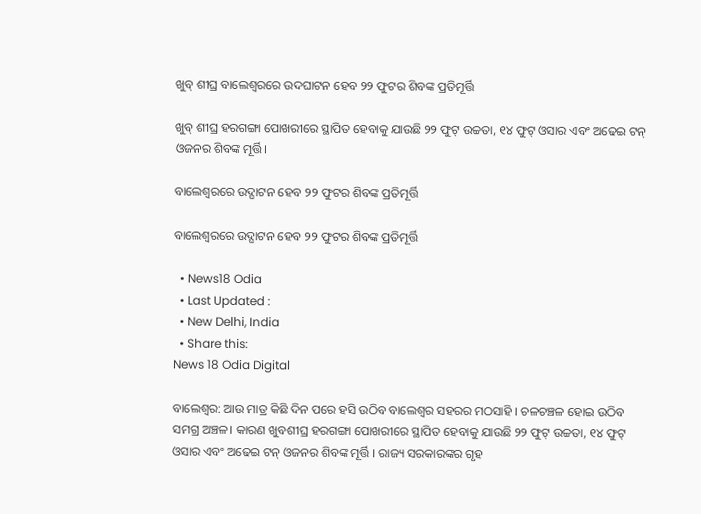ଖୁବ୍ ଶୀଘ୍ର ବାଲେଶ୍ଵରରେ ଉଦଘାଟନ ହେବ ୨୨ ଫୁଟର ଶିବଙ୍କ ପ୍ରତିମୂର୍ତ୍ତି

ଖୁବ୍ ଶୀଘ୍ର ହରଗଙ୍ଗା ପୋଖରୀରେ ସ୍ଥାପିତ ହେବାକୁ ଯାଉଛି ୨୨ ଫୁଟ୍ ଉଚ୍ଚତା, ୧୪ ଫୁଟ୍ ଓସାର ଏବଂ ଅଢେଇ ଟନ୍ ଓଜନର ଶିବଙ୍କ ମୂର୍ତ୍ତି।

ବାଲେଶ୍ଵରରେ ଉଦ୍ଘାଟନ ହେବ ୨୨ ଫୁଟର ଶିବଙ୍କ ପ୍ରତିମୂର୍ତ୍ତି

ବାଲେଶ୍ଵରରେ ଉଦ୍ଘାଟନ ହେବ ୨୨ ଫୁଟର ଶିବଙ୍କ ପ୍ରତିମୂର୍ତ୍ତି

  • News18 Odia
  • Last Updated :
  • New Delhi, India
  • Share this:
News 18 Odia Digital

ବାଲେଶ୍ଵର: ଆଉ ମାତ୍ର କିଛି ଦିନ ପରେ ହସି ଉଠିବ ବାଲେଶ୍ୱର ସହରର ମଠସାହି । ଚଳଚଞ୍ଚଳ ହୋଇ ଉଠିବ ସମଗ୍ର ଅଞ୍ଚଳ। କାରଣ ଖୁବଶୀଘ୍ର ହରଗଙ୍ଗା ପୋଖରୀରେ ସ୍ଥାପିତ ହେବାକୁ ଯାଉଛି ୨୨ ଫୁଟ୍ ଉଚ୍ଚତା, ୧୪ ଫୁଟ୍ ଓସାର ଏବଂ ଅଢେଇ ଟନ୍ ଓଜନର ଶିବଙ୍କ ମୂର୍ତ୍ତି । ରାଜ୍ୟ ସରକାରଙ୍କର ଗୃହ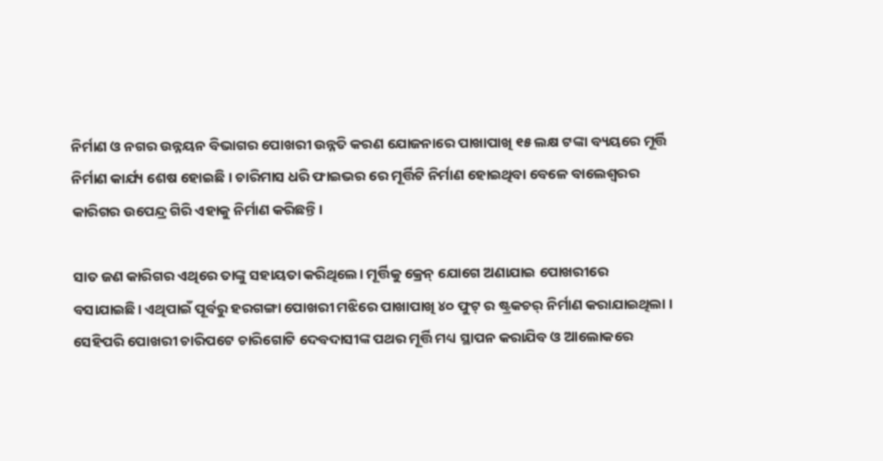ନିର୍ମାଣ ଓ ନଗର ଉନ୍ନୟନ ବିଭାଗର ପୋଖରୀ ଉନ୍ନତି କରଣ ଯୋଜନାରେ ପାଖାପାଖି ୧୫ ଲକ୍ଷ ଟଙ୍କା ବ୍ୟୟରେ ମୂର୍ତ୍ତି ନିର୍ମାଣ କାର୍ଯ୍ୟ ଶେଷ ହୋଇଛି । ଚାରିମାସ ଧରି ଫାଇଭର ରେ ମୂର୍ତ୍ତିଟି ନିର୍ମାଣ ହୋଇଥିବା ବେଳେ ବାଲେଶ୍ୱରର କାରିଗର ଉପେନ୍ଦ୍ର ଗିରି ଏହାକୁ ନିର୍ମାଣ କରିଛନ୍ତି।

ସାତ ଜଣ କାରିଗର ଏଥିରେ ତାଙ୍କୁ ସହାୟତା କରିଥିଲେ। ମୂର୍ତ୍ତିକୁ କ୍ରେନ୍ ଯୋଗେ ଅଣାଯାଇ ପୋଖରୀରେ ବସାଯାଇଛି। ଏଥିପାଇଁ ପୂର୍ବରୁ ହରଗଙ୍ଗା ପୋଖରୀ ମଝିରେ ପାଖାପାଖି ୪୦ ଫୁଟ୍ ର ଷ୍ଟ୍ରକଚର୍ ନିର୍ମାଣ କରାଯାଇଥିଲା । ସେହିପରି ପୋଖରୀ ଚାରିପଟେ ଚାରିଗୋଟି ଦେବଦାସୀଙ୍କ ପଥର ମୂର୍ତ୍ତି ମଧ୍ୟ ସ୍ଥାପନ କରାଯିବ ଓ ଆଲୋକରେ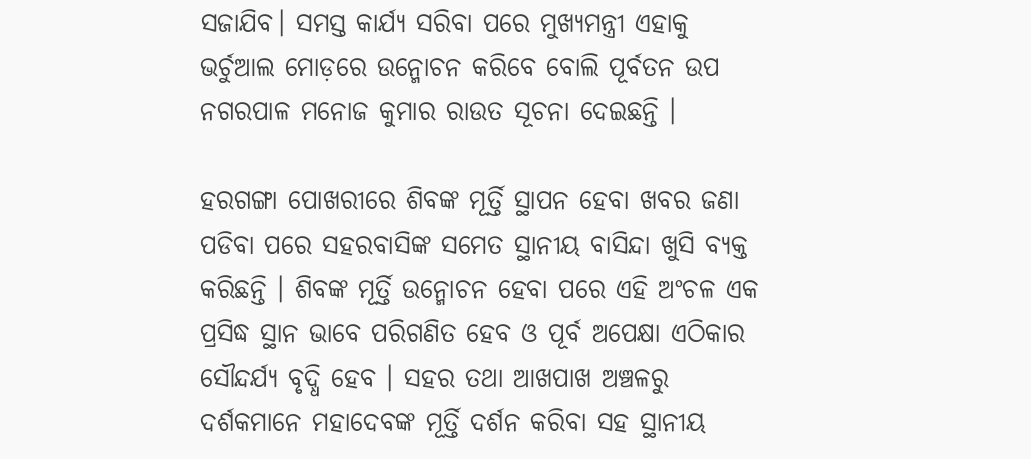ସଜାଯିବ। ସମସ୍ତ କାର୍ଯ୍ୟ ସରିବା ପରେ ମୁଖ୍ୟମନ୍ତ୍ରୀ ଏହାକୁ ଭର୍ଚୁଆଲ ମୋଡ଼ରେ ଉନ୍ମୋଚନ କରିବେ ବୋଲି ପୂର୍ବତନ ଉପ ନଗରପାଳ ମନୋଜ କୁମାର ରାଉତ ସୂଚନା ଦେଇଛନ୍ତି ।

ହରଗଙ୍ଗା ପୋଖରୀରେ ଶିବଙ୍କ ମୂର୍ତ୍ତି ସ୍ଥାପନ ହେବା ଖବର ଜଣା ପଡିବା ପରେ ସହରବାସିଙ୍କ ସମେତ ସ୍ଥାନୀୟ ବାସିନ୍ଦା ଖୁସି ବ୍ୟକ୍ତ କରିଛନ୍ତି । ଶିବଙ୍କ ମୂର୍ତ୍ତି ଉନ୍ମୋଚନ ହେବା ପରେ ଏହି ଅଂଚଳ ଏକ ପ୍ରସିଦ୍ଧ ସ୍ଥାନ ଭାବେ ପରିଗଣିତ ହେବ ଓ ପୂର୍ବ ଅପେକ୍ଷା ଏଠିକାର ସୌନ୍ଦର୍ଯ୍ୟ ବୃଦ୍ଧି ହେବ । ସହର ତଥା ଆଖପାଖ ଅଞ୍ଚଳରୁ ଦର୍ଶକମାନେ ମହାଦେବଙ୍କ ମୂର୍ତ୍ତି ଦର୍ଶନ କରିବା ସହ ସ୍ଥାନୀୟ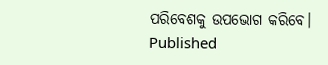ପରିବେଶକୁ ଉପଭୋଗ କରିବେ।
Published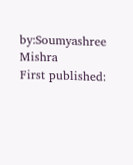by:Soumyashree Mishra
First published: